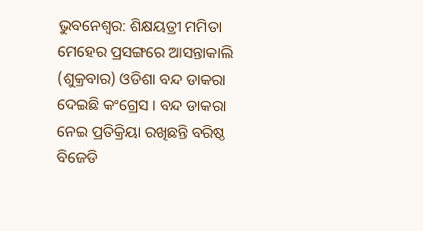ଭୁବନେଶ୍ବର: ଶିକ୍ଷୟତ୍ରୀ ମମିତା ମେହେର ପ୍ରସଙ୍ଗରେ ଆସନ୍ତାକାଲି (ଶୁକ୍ରବାର) ଓଡିଶା ବନ୍ଦ ଡାକରା ଦେଇଛି କଂଗ୍ରେସ । ବନ୍ଦ ଡାକରା ନେଇ ପ୍ରତିକ୍ରିୟା ରଖିଛନ୍ତି ବରିଷ୍ଠ ବିଜେଡି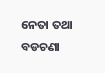ନେତା ତଥା ବଡଚଣା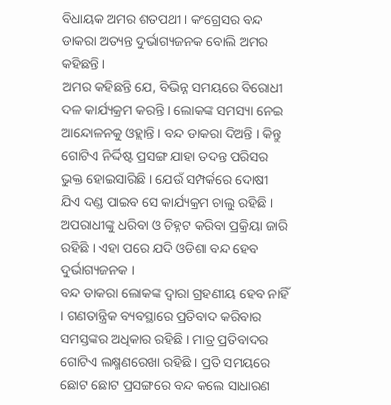ବିଧାୟକ ଅମର ଶତପଥୀ । କଂଗ୍ରେସର ବନ୍ଦ ଡାକରା ଅତ୍ୟନ୍ତ ଦୁର୍ଭାଗ୍ୟଜନକ ବୋଲି ଅମର କହିଛନ୍ତି ।
ଅମର କହିଛନ୍ତି ଯେ, ବିଭିନ୍ନ ସମୟରେ ବିରୋଧୀ ଦଳ କାର୍ଯ୍ୟକ୍ରମ କରନ୍ତି । ଲୋକଙ୍କ ସମସ୍ୟା ନେଇ ଆନ୍ଦୋଳନକୁ ଓହ୍ଲାନ୍ତି । ବନ୍ଦ ଡାକରା ଦିଅନ୍ତି । କିନ୍ତୁ ଗୋଟିଏ ନିର୍ଦ୍ଦିଷ୍ଟ ପ୍ରସଙ୍ଗ ଯାହା ତଦନ୍ତ ପରିସର ଭୁକ୍ତ ହୋଇସାରିଛି । ଯେଉଁ ସମ୍ପର୍କରେ ଦୋଷୀ ଯିଏ ଦଣ୍ଡ ପାଇବ ସେ କାର୍ଯ୍ୟକ୍ରମ ଚାଲୁ ରହିଛି । ଅପରାଧୀଙ୍କୁ ଧରିବା ଓ ଚିହ୍ନଟ କରିବା ପ୍ରକ୍ରିୟା ଜାରି ରହିଛି । ଏହା ପରେ ଯଦି ଓଡିଶା ବନ୍ଦ ହେବ ଦୁର୍ଭାଗ୍ୟଜନକ ।
ବନ୍ଦ ଡାକରା ଲୋକଙ୍କ ଦ୍ବାରା ଗ୍ରହଣୀୟ ହେବ ନାହିଁ । ଗଣତାନ୍ତ୍ରିକ ବ୍ୟବସ୍ଥାରେ ପ୍ରତିବାଦ କରିବାର ସମସ୍ତଙ୍କର ଅଧିକାର ରହିଛି । ମାତ୍ର ପ୍ରତିବାଦର ଗୋଟିଏ ଲକ୍ଷ୍ମଣରେଖା ରହିଛି । ପ୍ରତି ସମୟରେ ଛୋଟ ଛୋଟ ପ୍ରସଙ୍ଗରେ ବନ୍ଦ କଲେ ସାଧାରଣ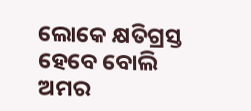ଲୋକେ କ୍ଷତିଗ୍ରସ୍ତ ହେବେ ବୋଲି ଅମର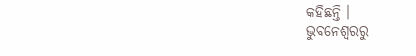କହିଛନ୍ତି ।
ଭୁବନେଶ୍ବରରୁ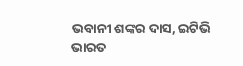ଭବାନୀ ଶଙ୍କର ଦାସ, ଇଟିଭି ଭାରତ